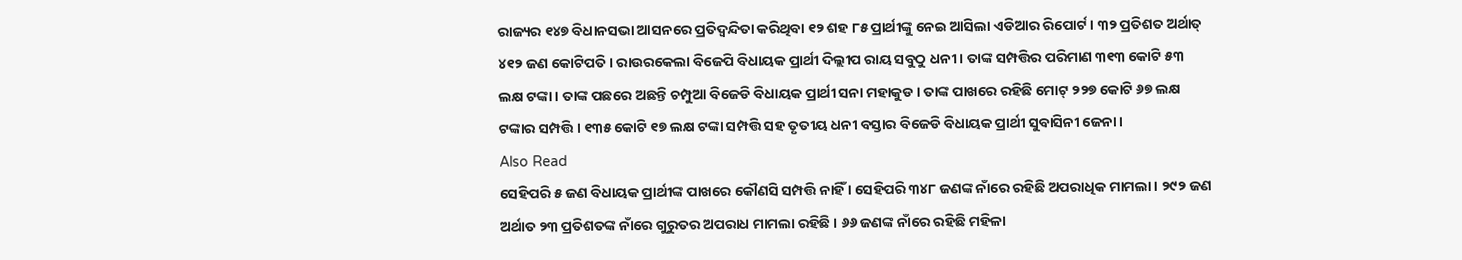ରାଜ୍ୟର ୧୪୭ ବିଧାନସଭା ଆସନରେ ପ୍ରତିଦ୍ୱନ୍ଦିତା କରିଥିବା ୧୨ ଶହ ୮୫ ପ୍ରାର୍ଥୀଙ୍କୁ ନେଇ ଆସିଲା ଏଡିଆର ରିପୋର୍ଟ । ୩୨ ପ୍ରତିଶତ ଅର୍ଥାତ୍ ୪୧୨ ଜଣ କୋଟିପତି । ରାଉରକେଲା ବିଜେପି ବିଧାୟକ ପ୍ରାର୍ଥୀ ଦିଲ୍ଲୀପ ରାୟ ସବୁଠୁ ଧନୀ । ତାଙ୍କ ସମ୍ପତ୍ତିର ପରିମାଣ ୩୧୩ କୋଟି ୫୩ ଲକ୍ଷ ଟଙ୍କା । ତାଙ୍କ ପଛରେ ଅଛନ୍ତି ଚମ୍ପୁଆ ବିଜେଡି ବିଧାୟକ ପ୍ରାର୍ଥୀ ସନା ମହାକୁଡ । ତାଙ୍କ ପାଖରେ ରହିଛି ମୋଟ୍ ୨୨୭ କୋଟି ୬୭ ଲକ୍ଷ ଟଙ୍କାର ସମ୍ପତ୍ତି । ୧୩୫ କୋଟି ୧୭ ଲକ୍ଷ ଟଙ୍କା ସମ୍ପତ୍ତି ସହ ତୃତୀୟ ଧନୀ ବସ୍ତାର ବିଜେଡି ବିଧାୟକ ପ୍ରାର୍ଥୀ ସୁବାସିନୀ ଜେନା ।
Also Read
ସେହିପରି ୫ ଜଣ ବିଧାୟକ ପ୍ରାର୍ଥୀଙ୍କ ପାଖରେ କୌଣସି ସମ୍ପତ୍ତି ନାହିଁ । ସେହିପରି ୩୪୮ ଜଣଙ୍କ ନାଁରେ ରହିଛି ଅପରାଧିକ ମାମଲା । ୨୯୨ ଜଣ ଅର୍ଥାତ ୨୩ ପ୍ରତିଶତଙ୍କ ନାଁରେ ଗୁରୁତର ଅପରାଧ ମାମଲା ରହିଛି । ୬୬ ଜଣଙ୍କ ନାଁରେ ରହିଛି ମହିଳା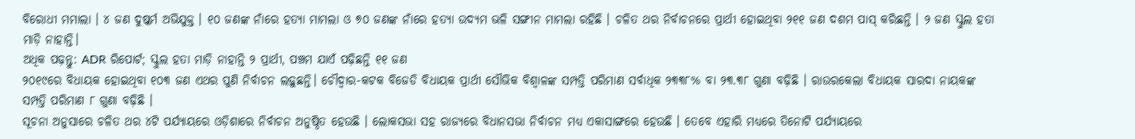ବିରୋଧୀ ମମାଲା । ୪ ଜଣ ଦୁଷ୍କର୍ମ ଅଭିଯୁକ୍ତ । ୧୦ ଜଣଙ୍କ ନାଁରେ ହତ୍ୟା ମାମଲା ଓ ୭୦ ଜଣଙ୍କ ନାଁରେ ହତ୍ୟା ଉଦ୍ୟମ ଭଳି ସଙ୍ଗୀନ ମାମଲା ରହିଛି । ଚଳିତ ଥର ନିର୍ବାଚନରେ ପ୍ରାର୍ଥୀ ହୋଇଥିବା ୨୧୧ ଜଣ ଦଶମ ପାସ୍ କରିଛନ୍ତି । ୨ ଜଣ ସ୍କୁଲ ହତା ମାଡ଼ି ନାହାନ୍ତି।
ଅଧିକ ପଢ଼ନ୍ତୁ: ADR ରିପୋର୍ଟ; ସ୍କୁଲ ହତା ମାଡ଼ି ନାହାନ୍ତି ୨ ପ୍ରାର୍ଥୀ, ପଞ୍ଚମ ଯାଏଁ ପଢ଼ିଛନ୍ତି ୧୧ ଜଣ
୨୦୧୯ରେ ବିଧାୟକ ହୋଇଥିବା ୧୦୩ ଜଣ ଏଥର ପୁଣି ନିର୍ବାଚନ ଲଢ଼ୁଛନ୍ତି। ଚୌଦ୍ୱାର-କଟକ ବିଜେଡି ବିଧାୟକ ପ୍ରାର୍ଥୀ ସୌଭିକ ବିଶ୍ୱାଳଙ୍କ ସମ୍ପତ୍ତି ପରିମାଣ ସର୍ବାଧିକ ୨୩୩୮% ବା ୨୩.୩୮ ଗୁଣା ବଢ଼ିଛି । ରାଉରକେଲା ବିଧାୟକ ସାରଦା ନାୟକଙ୍କ ସମ୍ପତ୍ତି ପରିମାଣ ୮ ଗୁଣା ବଢ଼ିଛି ।
ସୂଚନା ଅନୁସାରେ ଚଳିତ ଥର ୪ଟି ପର୍ଯ୍ୟାୟରେ ଓଡ଼ିଶାରେ ନିର୍ବାଚନ ଅନୁଷ୍ଠିତ ହେଉଛି । ଲୋକସଭା ସହ ରାଜ୍ୟରେ ବିଧାନସଭା ନିର୍ବାଚନ ମଧ୍ୟ ଏକାସାଙ୍ଗରେ ହେଉଛି । ତେବେ ଏହାରି ମଧ୍ୟରେ ତିନୋଟି ପର୍ଯ୍ୟାୟରେ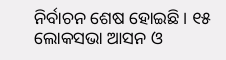ନିର୍ବାଚନ ଶେଷ ହୋଇଛି । ୧୫ ଲୋକସଭା ଆସନ ଓ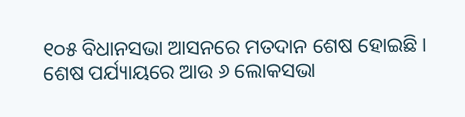୧୦୫ ବିଧାନସଭା ଆସନରେ ମତଦାନ ଶେଷ ହୋଇଛି । ଶେଷ ପର୍ଯ୍ୟାୟରେ ଆଉ ୬ ଲୋକସଭା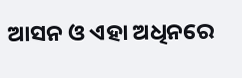ଆସନ ଓ ଏହା ଅଧିନରେ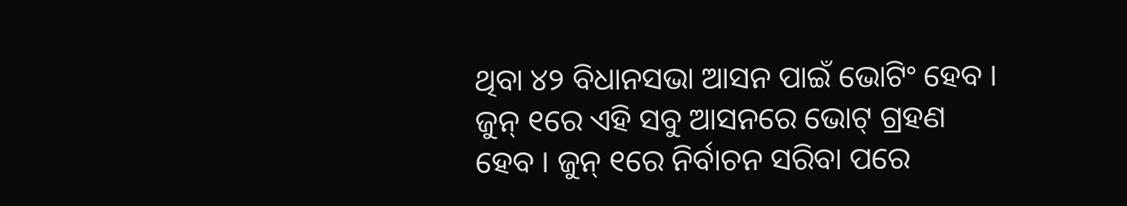ଥିବା ୪୨ ବିଧାନସଭା ଆସନ ପାଇଁ ଭୋଟିଂ ହେବ । ଜୁନ୍ ୧ରେ ଏହି ସବୁ ଆସନରେ ଭୋଟ୍ ଗ୍ରହଣ ହେବ । ଜୁନ୍ ୧ରେ ନିର୍ବାଚନ ସରିବା ପରେ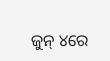ଜୁନ୍ ୪ରେ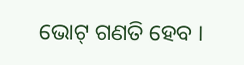ଭୋଟ୍ ଗଣତି ହେବ ।